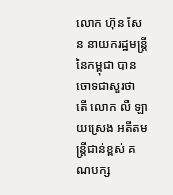លោក ហ៊ុន សែន នាយករដ្ឋមន្ដ្រីនៃកម្ពុជា បានចោទជាសួរថា តើ លោក លឺ ឡាយស្រេង អតីតមន្ត្រីជាន់ខ្ពស់ គណបក្ស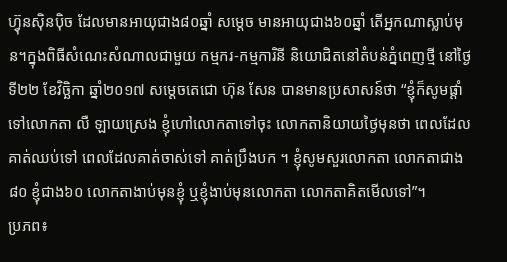ហ៊្វុនស៊ិនប៉ិច ដែលមានអាយុជាង៨០ឆ្នាំ សម្ដេច មានអាយុជាង៦០ឆ្នាំ តើអ្នកណាស្លាប់មុន។ក្នុងពិធីសំណេះសំណាលជាមួយ កម្មករ-កម្មការិនី និយោជិតនៅតំបន់ភ្នំពេញថ្មី នៅថ្ងៃទី២២ ខែវិច្ឆិកា ឆ្នាំ២០១៧ សម្ដេចតេជោ ហ៊ុន សែន បានមានប្រសាសន៍ថា “ខ្ញុំក៏សូមផ្ដាំទៅលោកតា លឺ ឡាយស្រេង ខ្ញុំហៅលោកតាទៅចុះ លោកតានិយាយថ្ងៃមុនថា ពេលដែលគាត់ឈប់ទៅ ពេលដែលគាត់ចាស់ទៅ គាត់ប្រឹងបក ។ ខ្ញុំសូមសួរលោកតា លោកតាជាង៨០ ខ្ញុំជាង៦០ លោកតាងាប់មុនខ្ញុំ ឬខ្ញុំងាប់មុនលោកតា លោកតាគិតមើលទៅ”។
ប្រភព៖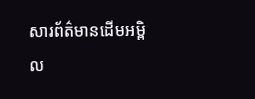សារព័ត៌មានដើមអម្ពិល